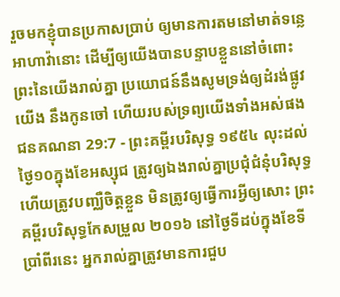រួចមកខ្ញុំបានប្រកាសប្រាប់ ឲ្យមានការតមនៅមាត់ទន្លេអាហាវ៉ានោះ ដើម្បីឲ្យយើងបានបន្ទាបខ្លួននៅចំពោះព្រះនៃយើងរាល់គ្នា ប្រយោជន៍នឹងសូមទ្រង់ឲ្យដំរង់ផ្លូវយើង នឹងកូនចៅ ហើយរបស់ទ្រព្យយើងទាំងអស់ផង
ជនគណនា 29:7 - ព្រះគម្ពីរបរិសុទ្ធ ១៩៥៤ លុះដល់ថ្ងៃ១០ក្នុងខែអស្សុជ ត្រូវឲ្យឯងរាល់គ្នាប្រជុំជំនុំបរិសុទ្ធ ហើយត្រូវបញ្ឈឺចិត្តខ្លួន មិនត្រូវឲ្យធ្វើការអ្វីឲ្យសោះ ព្រះគម្ពីរបរិសុទ្ធកែសម្រួល ២០១៦ នៅថ្ងៃទីដប់ក្នុងខែទីប្រាំពីរនេះ អ្នករាល់គ្នាត្រូវមានការជួប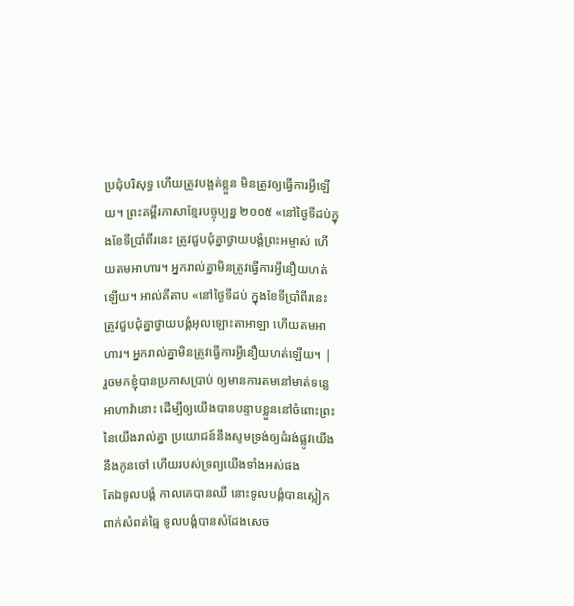ប្រជុំបរិសុទ្ធ ហើយត្រូវបង្អត់ខ្លួន មិនត្រូវឲ្យធ្វើការអ្វីឡើយ។ ព្រះគម្ពីរភាសាខ្មែរបច្ចុប្បន្ន ២០០៥ «នៅថ្ងៃទីដប់ក្នុងខែទីប្រាំពីរនេះ ត្រូវជួបជុំគ្នាថ្វាយបង្គំព្រះអម្ចាស់ ហើយតមអាហារ។ អ្នករាល់គ្នាមិនត្រូវធ្វើការអ្វីនឿយហត់ឡើយ។ អាល់គីតាប «នៅថ្ងៃទីដប់ ក្នុងខែទីប្រាំពីរនេះ ត្រូវជួបជុំគ្នាថ្វាយបង្គំអុលឡោះតាអាឡា ហើយតមអាហារ។ អ្នករាល់គ្នាមិនត្រូវធ្វើការអ្វីនឿយហត់ឡើយ។ |
រួចមកខ្ញុំបានប្រកាសប្រាប់ ឲ្យមានការតមនៅមាត់ទន្លេអាហាវ៉ានោះ ដើម្បីឲ្យយើងបានបន្ទាបខ្លួននៅចំពោះព្រះនៃយើងរាល់គ្នា ប្រយោជន៍នឹងសូមទ្រង់ឲ្យដំរង់ផ្លូវយើង នឹងកូនចៅ ហើយរបស់ទ្រព្យយើងទាំងអស់ផង
តែឯទូលបង្គំ កាលគេបានឈឺ នោះទូលបង្គំបានស្លៀកពាក់សំពត់ធ្មៃ ទូលបង្គំបានសំដែងសេច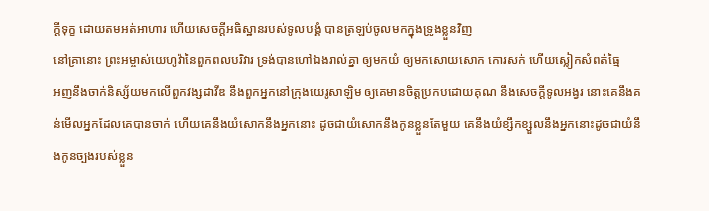ក្ដីទុក្ខ ដោយតមអត់អាហារ ហើយសេចក្ដីអធិស្ឋានរបស់ទូលបង្គំ បានត្រឡប់ចូលមកក្នុងទ្រូងខ្លួនវិញ
នៅគ្រានោះ ព្រះអម្ចាស់យេហូវ៉ានៃពួកពលបរិវារ ទ្រង់បានហៅឯងរាល់គ្នា ឲ្យមកយំ ឲ្យមកសោយសោក កោរសក់ ហើយស្លៀកសំពត់ធ្មៃ
អញនឹងចាក់និស្ស័យមកលើពួកវង្សដាវីឌ នឹងពួកអ្នកនៅក្រុងយេរូសាឡិម ឲ្យគេមានចិត្តប្រកបដោយគុណ នឹងសេចក្ដីទូលអង្វរ នោះគេនឹងគន់មើលអ្នកដែលគេបានចាក់ ហើយគេនឹងយំសោកនឹងអ្នកនោះ ដូចជាយំសោកនឹងកូនខ្លួនតែមួយ គេនឹងយំខ្សឹកខ្សួលនឹងអ្នកនោះដូចជាយំនឹងកូនច្បងរបស់ខ្លួន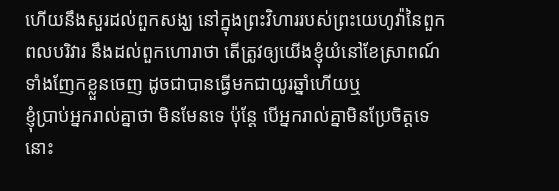ហើយនឹងសួរដល់ពួកសង្ឃ នៅក្នុងព្រះវិហាររបស់ព្រះយេហូវ៉ានៃពួកពលបរិវារ នឹងដល់ពួកហោរាថា តើត្រូវឲ្យយើងខ្ញុំយំនៅខែស្រាពណ៍ ទាំងញែកខ្លួនចេញ ដូចជាបានធ្វើមកជាយូរឆ្នាំហើយឬ
ខ្ញុំប្រាប់អ្នករាល់គ្នាថា មិនមែនទេ ប៉ុន្តែ បើអ្នករាល់គ្នាមិនប្រែចិត្តទេ នោះ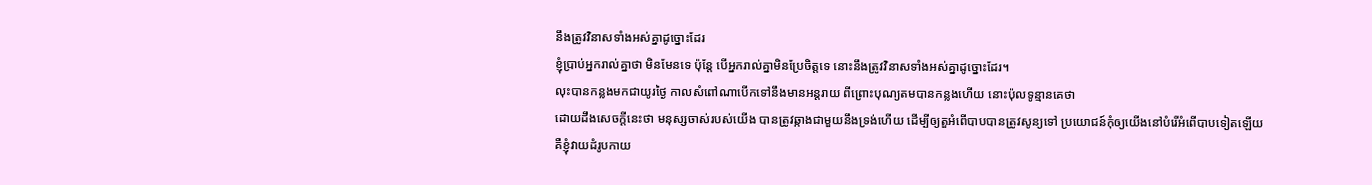នឹងត្រូវវិនាសទាំងអស់គ្នាដូច្នោះដែរ
ខ្ញុំប្រាប់អ្នករាល់គ្នាថា មិនមែនទេ ប៉ុន្តែ បើអ្នករាល់គ្នាមិនប្រែចិត្តទេ នោះនឹងត្រូវវិនាសទាំងអស់គ្នាដូច្នោះដែរ។
លុះបានកន្លងមកជាយូរថ្ងៃ កាលសំពៅណាបើកទៅនឹងមានអន្តរាយ ពីព្រោះបុណ្យតមបានកន្លងហើយ នោះប៉ុលទូន្មានគេថា
ដោយដឹងសេចក្ដីនេះថា មនុស្សចាស់របស់យើង បានត្រូវឆ្កាងជាមួយនឹងទ្រង់ហើយ ដើម្បីឲ្យតួអំពើបាបបានត្រូវសូន្យទៅ ប្រយោជន៍កុំឲ្យយើងនៅបំរើអំពើបាបទៀតឡើយ
គឺខ្ញុំវាយដំរូបកាយ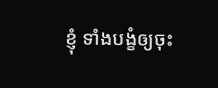ខ្ញុំ ទាំងបង្ខំឲ្យចុះ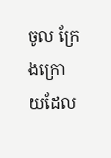ចូល ក្រែងក្រោយដែល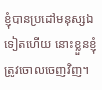ខ្ញុំបានប្រដៅមនុស្សឯទៀតហើយ នោះខ្លួនខ្ញុំត្រូវចោលចេញវិញ។